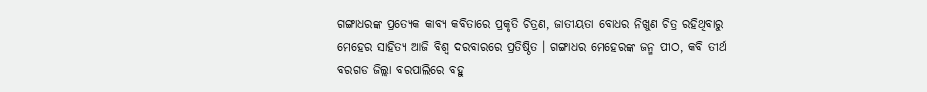ଗଙ୍ଗାଧରଙ୍କ ପ୍ରତ୍ୟେକ କାବ୍ୟ କବିତାରେ ପ୍ରକୃତି ଚିତ୍ରଣ, ଜାତୀୟତା ବୋଧର ନିଖୁଣ ଚିତ୍ର ରହିଥିବାରୁ ମେହେର ସାହିତ୍ୟ ଆଜି ବିଶ୍ଵ ଦରବାରରେ ପ୍ରତିଷ୍ଠିତ । ଗଙ୍ଗାଧର ମେହେରଙ୍କ ଜନ୍ମ ପୀଠ, କବି ତୀର୍ଥ ବରଗଡ ଜିଲ୍ଲା ବରପାଲିରେ ବହୁ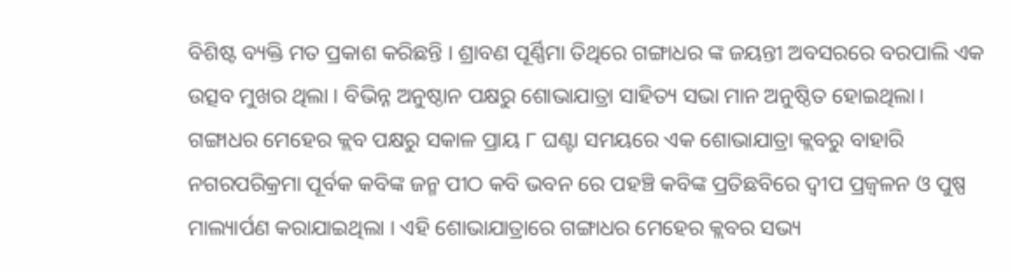ବିଶିଷ୍ଟ ବ୍ୟକ୍ତି ମତ ପ୍ରକାଶ କରିଛନ୍ତି । ଶ୍ରାବଣ ପୂର୍ଣ୍ଣିମା ତିଥିରେ ଗଙ୍ଗାଧର ଙ୍କ ଜୟନ୍ତୀ ଅବସରରେ ବରପାଲି ଏକ ଉତ୍ସବ ମୁଖର ଥିଲା । ବିଭିନ୍ନ ଅନୁଷ୍ଠାନ ପକ୍ଷରୁ ଶୋଭାଯାତ୍ରା ସାହିତ୍ୟ ସଭା ମାନ ଅନୁଷ୍ଠିତ ହୋଇଥିଲା।
ଗଙ୍ଗାଧର ମେହେର କ୍ଲବ ପକ୍ଷରୁ ସକାଳ ପ୍ରାୟ ୮ ଘଣ୍ଟା ସମୟରେ ଏକ ଶୋଭାଯାତ୍ରା କ୍ଲବରୁ ବାହାରି ନଗରପରିକ୍ରମା ପୂର୍ବକ କବିଙ୍କ ଜନ୍ମ ପୀଠ କବି ଭବନ ରେ ପହଞ୍ଚି କବିଙ୍କ ପ୍ରତିଛବିରେ ଦ୍ଵୀପ ପ୍ରଜ୍ବଳନ ଓ ପୁଷ୍ପ ମାଲ୍ୟାର୍ପଣ କରାଯାଇଥିଲା । ଏହି ଶୋଭାଯାତ୍ରାରେ ଗଙ୍ଗାଧର ମେହେର କ୍ଲବର ସଭ୍ୟ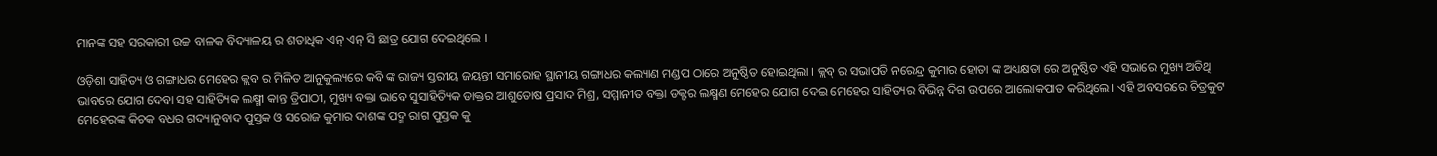ମାନଙ୍କ ସହ ସରକାରୀ ଉଚ୍ଚ ବାଳକ ବିଦ୍ୟାଳୟ ର ଶତାଧିକ ଏନ୍ ଏନ୍ ସି ଛାତ୍ର ଯୋଗ ଦେଇଥିଲେ ।

ଓଡ଼ିଶା ସାହିତ୍ୟ ଓ ଗଙ୍ଗାଧର ମେହେର କ୍ଲବ ର ମିଳିତ ଆନୁକୁଲ୍ୟରେ କବି ଙ୍କ ରାଜ୍ୟ ସ୍ତରୀୟ ଜୟନ୍ତୀ ସମାରୋହ ସ୍ଥାନୀୟ ଗଙ୍ଗାଧର କଲ୍ୟାଣ ମଣ୍ଡପ ଠାରେ ଅନୁଷ୍ଠିତ ହୋଇଥିଲା । କ୍ଲବ୍ ର ସଭାପତି ନରେନ୍ଦ୍ର କୁମାର ହୋତା ଙ୍କ ଅଧ୍ୟକ୍ଷତା ରେ ଅନୁଷ୍ଠିତ ଏହି ସଭାରେ ମୁଖ୍ୟ ଅତିଥି ଭାବରେ ଯୋଗ ଦେବା ସହ ସାହିତ୍ୟିକ ଲକ୍ଷ୍ମୀ କାନ୍ତ ତ୍ରିପାଠୀ, ମୁଖ୍ୟ ବକ୍ତା ଭାବେ ସୁସାହିତ୍ୟିକ ଡାକ୍ତର ଆଶୁତୋଷ ପ୍ରସାଦ ମିଶ୍ର, ସମ୍ମାନୀତ ବକ୍ତା ଡକ୍ଟର ଲକ୍ଷ୍ମଣ ମେହେର ଯୋଗ ଦେଇ ମେହେର ସାହିତ୍ୟର ବିଭିନ୍ନ ଦିଗ ଉପରେ ଆଲୋକପାତ କରିଥିଲେ। ଏହି ଅବସରରେ ଚିତ୍ରକୁଟ ମେହେରଙ୍କ କିଚକ ବଧର ଗଦ୍ୟାନୁବାଦ ପୁସ୍ତକ ଓ ସରୋଜ କୁମାର ଦାଶଙ୍କ ପଦ୍ମ ରାଗ ପୁସ୍ତକ କୁ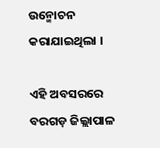ଉନ୍ମୋଚନ କରାଯାଇଥିଲା ।

ଏହି ଅବସରରେ ବରଗଡ଼ ଜିଲ୍ଲାପାଳ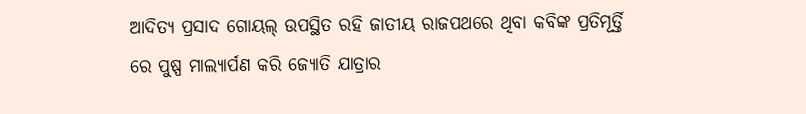ଆଦିତ୍ୟ ପ୍ରସାଦ ଗୋୟଲ୍ ଉପସ୍ଥିତ ରହି ଜାତୀୟ ରାଜପଥରେ ଥିବା କବିଙ୍କ ପ୍ରତିମୂର୍ତ୍ତି ରେ ପୁଷ୍ପ ମାଲ୍ୟାର୍ପଣ କରି ଜ୍ୟୋତି ଯାତ୍ରାର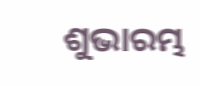ଶୁଭାରମ୍ଭ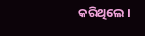କରିଥିଲେ ।